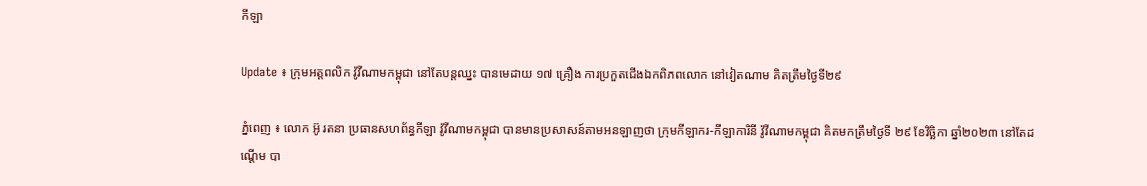កីឡា

Update ៖ ក្រុមអត្តពលិក វ៉ូវីណាមកម្ពុជា នៅតែបន្តឈ្នះ បានមេដាយ ១៧ គ្រឿង ការប្រកួតជើងឯកពិភពលោក នៅវៀតណាម គិតត្រឹមថ្ងៃទី២៩

ភ្នំពេញ ៖ លោក អ៊ូ រតនា ប្រធានសហព័ន្ធកីឡា វ៉ូវីណាមកម្ពុជា បានមានប្រសាសន៍តាមអនឡាញថា ក្រុមកីឡាករ-កីឡាការិនី វ៉ូវីណាមកម្ពុជា គិតមកត្រឹមថ្ងៃទី ២៩ ខែវិច្ឆិកា ឆ្នាំ២០២៣ នៅតែដណ្តើម បា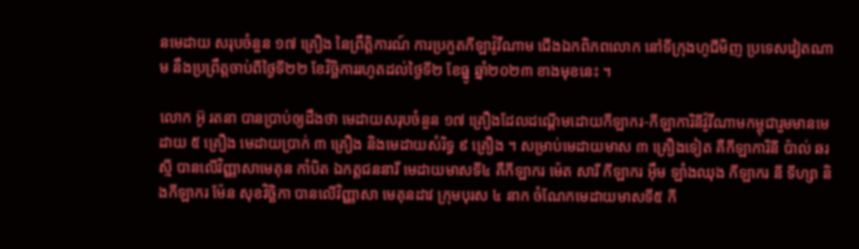នមេដាយ សរុបចំនួន ១៧ គ្រឿង នៃព្រឹត្តិការណ៍ ការប្រកួតកីឡាវ៉ូវីណាម ជើងឯកពិភពលោក នៅទីក្រុងហូជីមិញ ប្រទេសវៀតណាម នឹងប្រព្រឹត្តចាប់ពីថ្ងៃទី២២ ខែវិច្ឆិការរហូតដល់ថ្ងៃទី២ ខែធ្នូ ឆ្នាំ២០២៣ ខាងមុខនេះ ។

លោក អ៊ូ រតនា បានប្រាប់ឲ្យដឹងថា មេដាយសរុបចំនួន ១៧ គ្រឿងដែលដណ្តើមដោយកីឡាករ-កីឡាការិនីវ៉ូវីណាមកម្ពុជារួមមានមេដាយ ៥ គ្រឿង មេដាយប្រាក់ ៣ គ្រឿង និងមេដាយសំរិទ្ធ ៩ គ្រឿង ។ សម្រាប់មេដាយមាស ៣ គ្រឿងទៀត គឺកីឡាការិនី ប៉ាល់ ឆរស្មី បានលើវិញ្ញាសាមេគុន កាំបិត ឯកត្តជននារី មេដាយមាសទី៤ គឺកីឡាករ ម៉េត សារី កីឡាករ អ៊ឹម ឡាំងឈុង កីឡាករ នី ទីហ្សា និងកីឡាករ ម៉ែន សុខវិច្ឆិកា បានលើវិញ្ញាសា មេគុនដាវ ក្រុមបុរស ៤ នាក ចំណែកមេដាយមាសទី៥ កី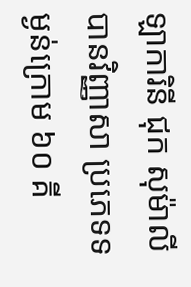ឡាការិនី ជុក សុម៉ាលី បានវិញ្ញាសា ប្រភេទទម្ងន់ក្រោម ៦០ គី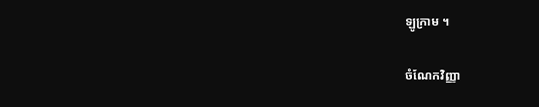ឡូក្រាម ។

ចំណែកវិញ្ញា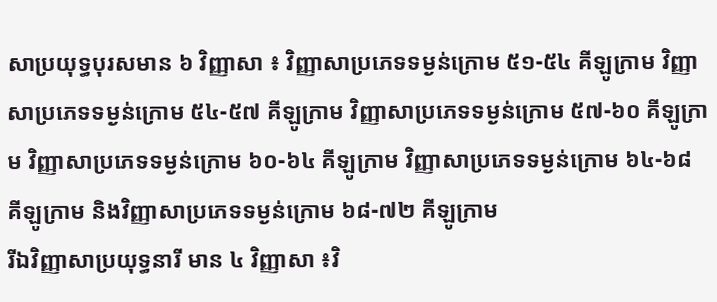សាប្រយុទ្ធបុរសមាន ៦ វិញ្ញាសា ៖ វិញ្ញាសាប្រភេទទម្ងន់ក្រោម ៥១-៥៤ គីឡូក្រាម វិញ្ញាសាប្រភេទទម្ងន់ក្រោម ៥៤-៥៧ គីឡូក្រាម វិញ្ញាសាប្រភេទទម្ងន់ក្រោម ៥៧-៦០ គីឡូក្រាម វិញ្ញាសាប្រភេទទម្ងន់ក្រោម ៦០-៦៤ គីឡូក្រាម វិញ្ញាសាប្រភេទទម្ងន់ក្រោម ៦៤-៦៨ គីឡូក្រាម និងវិញ្ញាសាប្រភេទទម្ងន់ក្រោម ៦៨-៧២ គីឡូក្រាម
រីឯវិញ្ញាសាប្រយុទ្ធនារី មាន ៤ វិញ្ញាសា ៖វិ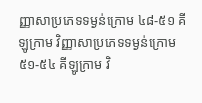ញ្ញាសាប្រភេទទម្ងន់ក្រោម ៤៨-៥១ គីឡូក្រាម វិញ្ញាសាប្រភេទទម្ងន់ក្រោម ៥១-៥៤ គីឡូក្រាម វិ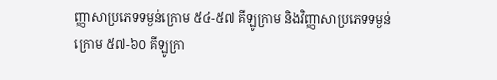ញ្ញាសាប្រភេទទម្ងន់ក្រោម ៥៤-៥៧ គីឡូក្រាម និងវិញ្ញាសាប្រភេទទម្ងន់ក្រោម ៥៧-៦០ គីឡូក្រា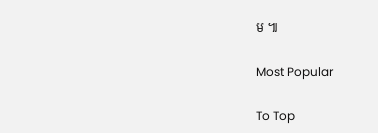ម ៕

Most Popular

To Top